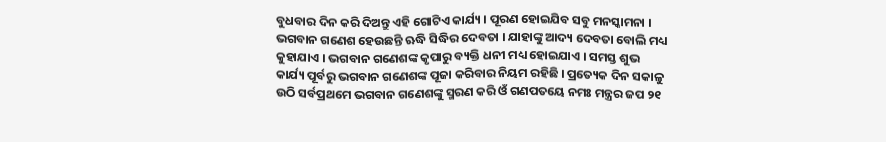ବୁଧବାର ଦିନ କରି ଦିଅନ୍ତୁ ଏହି ଗୋଟିଏ କାର୍ଯ୍ୟ । ପୂରଣ ହୋଇଯିବ ସବୁ ମନସ୍କାମନା ।
ଭଗବାନ ଗଣେଶ ହେଉଛନ୍ତି ଋଦ୍ଧି ସିଦ୍ଧିର ଦେବତା । ଯାହାଙ୍କୁ ଆଦ୍ୟ ଦେବତା ବୋଲି ମଧ୍ୟ କୁହାଯାଏ । ଭଗବାନ ଗଣେଶଙ୍କ କୃପାରୁ ବ୍ୟକ୍ତି ଧନୀ ମଧ୍ୟ ହୋଇଯାଏ । ସମସ୍ତ ଶୁଭ କାର୍ଯ୍ୟ ପୂର୍ବରୁ ଭଗବାନ ଗଣେଶଙ୍କ ପୂଜା କରିବାର ନିୟମ ରହିଛି । ପ୍ରତ୍ୟେକ ଦିନ ସକାଳୁ ଉଠି ସର୍ବପ୍ରଥମେ ଭଗବାନ ଗଣେଶଙ୍କୁ ସ୍ମରଣ କରି ଓଁ ଗଣପତୟେ ନମଃ ମନ୍ତ୍ରର ଜପ ୨୧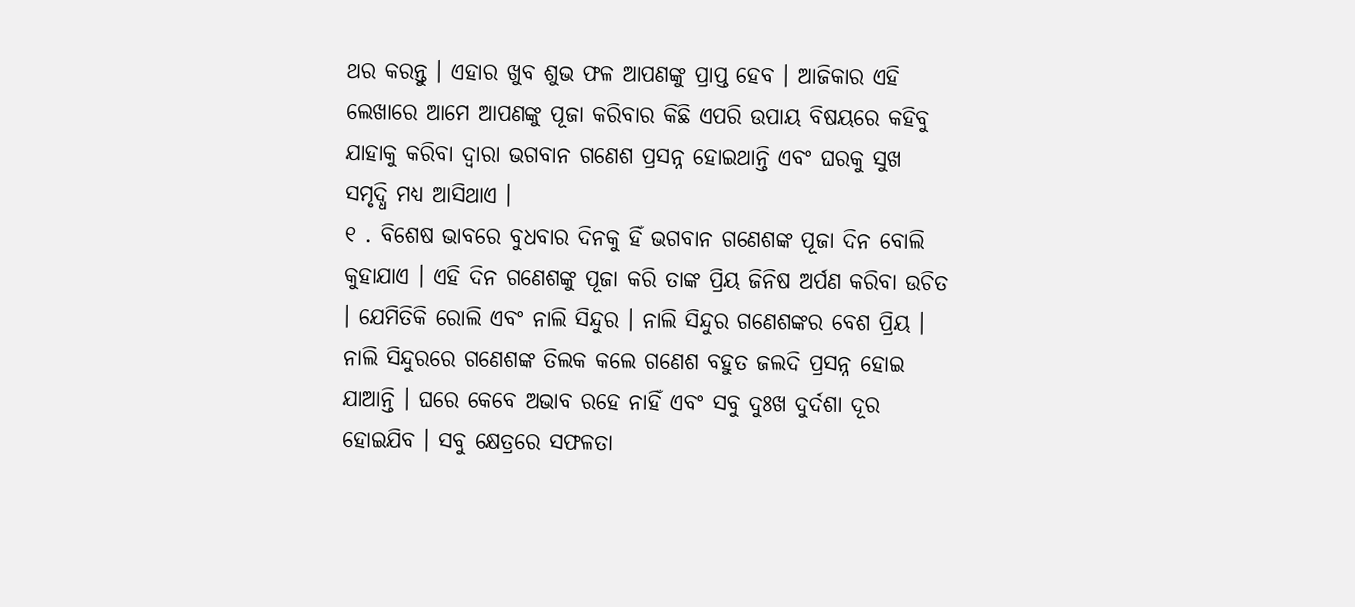ଥର କରନ୍ତୁ । ଏହାର ଖୁବ ଶୁଭ ଫଳ ଆପଣଙ୍କୁ ପ୍ରାପ୍ତ ହେବ । ଆଜିକାର ଏହି ଲେଖାରେ ଆମେ ଆପଣଙ୍କୁ ପୂଜା କରିବାର କିଛି ଏପରି ଉପାୟ ବିଷୟରେ କହିବୁ ଯାହାକୁ କରିବା ଦ୍ୱାରା ଭଗବାନ ଗଣେଶ ପ୍ରସନ୍ନ ହୋଇଥାନ୍ତି ଏବଂ ଘରକୁ ସୁଖ ସମୃଦ୍ଧି ମଧ୍ୟ ଆସିଥାଏ ।
୧ . ବିଶେଷ ଭାବରେ ବୁଧବାର ଦିନକୁ ହିଁ ଭଗବାନ ଗଣେଶଙ୍କ ପୂଜା ଦିନ ବୋଲି କୁହାଯାଏ । ଏହି ଦିନ ଗଣେଶଙ୍କୁ ପୂଜା କରି ତାଙ୍କ ପ୍ରିୟ ଜିନିଷ ଅର୍ପଣ କରିବା ଉଚିତ । ଯେମିତିକି ରୋଲି ଏବଂ ନାଲି ସିନ୍ଦୁର । ନାଲି ସିନ୍ଦୁର ଗଣେଶଙ୍କର ବେଶ ପ୍ରିୟ । ନାଲି ସିନ୍ଦୁରରେ ଗଣେଶଙ୍କ ତିଲକ କଲେ ଗଣେଶ ବହୁତ ଜଲଦି ପ୍ରସନ୍ନ ହୋଇ ଯାଆନ୍ତି । ଘରେ କେବେ ଅଭାବ ରହେ ନାହିଁ ଏବଂ ସବୁ ଦୁଃଖ ଦୁର୍ଦଶା ଦୂର ହୋଇଯିବ । ସବୁ କ୍ଷେତ୍ରରେ ସଫଳତା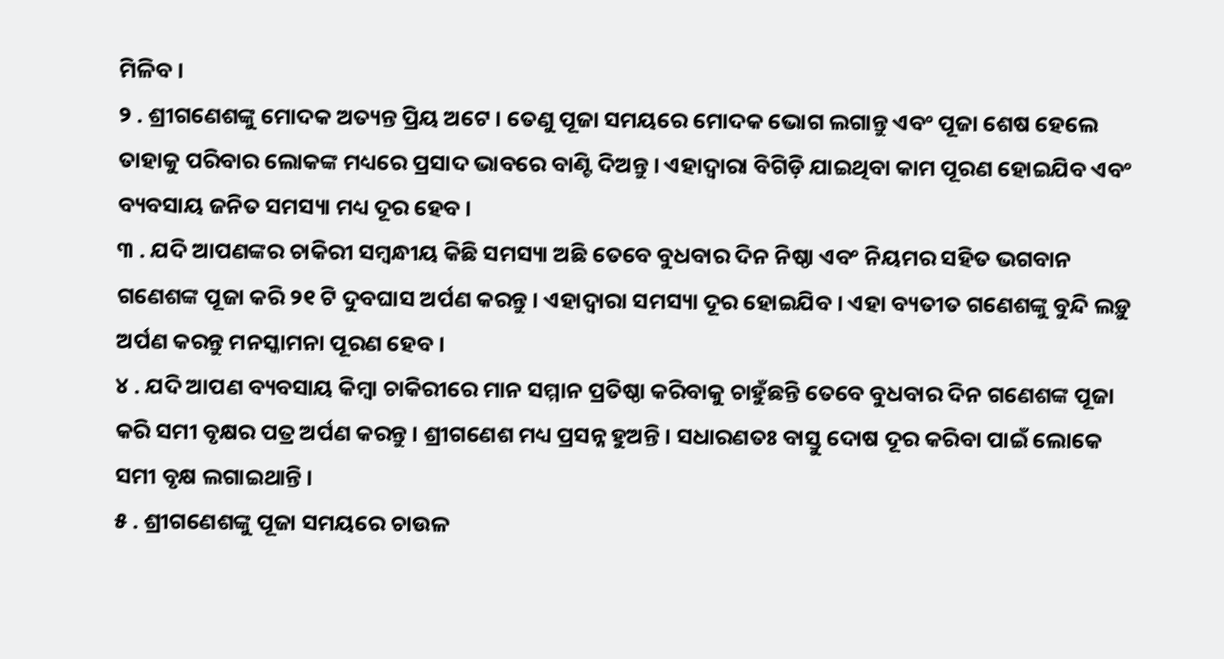ମିଳିବ ।
୨ . ଶ୍ରୀଗଣେଶଙ୍କୁ ମୋଦକ ଅତ୍ୟନ୍ତ ପ୍ରିୟ ଅଟେ । ତେଣୁ ପୂଜା ସମୟରେ ମୋଦକ ଭୋଗ ଲଗାନ୍ତୁ ଏବଂ ପୂଜା ଶେଷ ହେଲେ ତାହାକୁ ପରିବାର ଲୋକଙ୍କ ମଧ୍ୟରେ ପ୍ରସାଦ ଭାବରେ ବାଣ୍ଟି ଦିଅନ୍ତୁ । ଏହାଦ୍ବାରା ବିଗିଡ଼ି ଯାଇଥିବା କାମ ପୂରଣ ହୋଇଯିବ ଏବଂ ବ୍ୟବସାୟ ଜନିତ ସମସ୍ୟା ମଧ୍ୟ ଦୂର ହେବ ।
୩ . ଯଦି ଆପଣଙ୍କର ଚାକିରୀ ସମ୍ବନ୍ଧୀୟ କିଛି ସମସ୍ୟା ଅଛି ତେବେ ବୁଧବାର ଦିନ ନିଷ୍ଠା ଏବଂ ନିୟମର ସହିତ ଭଗବାନ ଗଣେଶଙ୍କ ପୂଜା କରି ୨୧ ଟି ଦୁବଘାସ ଅର୍ପଣ କରନ୍ତୁ । ଏହାଦ୍ବାରା ସମସ୍ୟା ଦୂର ହୋଇଯିବ । ଏହା ବ୍ୟତୀତ ଗଣେଶଙ୍କୁ ବୁନ୍ଦି ଲଡ଼ୁ ଅର୍ପଣ କରନ୍ତୁ ମନସ୍କାମନା ପୂରଣ ହେବ ।
୪ . ଯଦି ଆପଣ ବ୍ୟବସାୟ କିମ୍ବା ଚାକିରୀରେ ମାନ ସମ୍ମାନ ପ୍ରତିଷ୍ଠା କରିବାକୁ ଚାହୁଁଛନ୍ତି ତେବେ ବୁଧବାର ଦିନ ଗଣେଶଙ୍କ ପୂଜା କରି ସମୀ ବୃକ୍ଷର ପତ୍ର ଅର୍ପଣ କରନ୍ତୁ । ଶ୍ରୀଗଣେଶ ମଧ୍ୟ ପ୍ରସନ୍ନ ହୁଅନ୍ତି । ସଧାରଣତଃ ବାସ୍ତୁ ଦୋଷ ଦୂର କରିବା ପାଇଁ ଲୋକେ ସମୀ ବୃକ୍ଷ ଲଗାଇଥାନ୍ତି ।
୫ . ଶ୍ରୀଗଣେଶଙ୍କୁ ପୂଜା ସମୟରେ ଚାଉଳ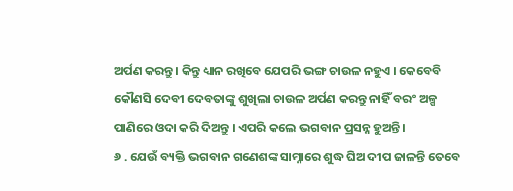ଅର୍ପଣ କରନ୍ତୁ । କିନ୍ତୁ ଧ୍ୟାନ ରଖିବେ ଯେପରି ଭଙ୍ଗ ଚାଉଳ ନହୁଏ । କେବେବି କୌଣସି ଦେବୀ ଦେବତାଙ୍କୁ ଶୁଖିଲା ଚାଉଳ ଅର୍ପଣ କରନ୍ତୁ ନାହିଁ ବରଂ ଅଳ୍ପ ପାଣିରେ ଓଦା କରି ଦିଅନ୍ତୁ । ଏପରି କଲେ ଭଗବାନ ପ୍ରସନ୍ନ ହୁଅନ୍ତି।
୬ . ଯେଉଁ ବ୍ୟକ୍ତି ଭଗବାନ ଗଣେଶଙ୍କ ସାମ୍ନାରେ ଶୁଦ୍ଧ ଘିଅ ଦୀପ ଜାଳନ୍ତି ତେବେ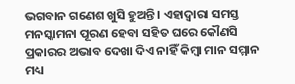ଭଗବାନ ଗଣେଶ ଖୁସି ହୁଅନ୍ତି । ଏହାଦ୍ବାରା ସମସ୍ତ ମନସ୍କାମନା ପୂରଣ ହେବା ସହିତ ଘରେ କୌଣସି ପ୍ରକାରର ଅଭାବ ଦେଖା ଦିଏ ନାହିଁ କିମ୍ବା ମାନ ସମ୍ମାନ ମଧ୍ୟ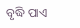ବୃଦ୍ଧି ପାଏ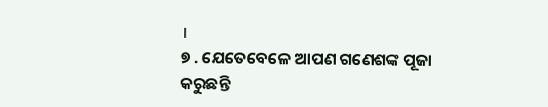।
୭ . ଯେତେବେଳେ ଆପଣ ଗଣେଶଙ୍କ ପୂଜା କରୁଛନ୍ତି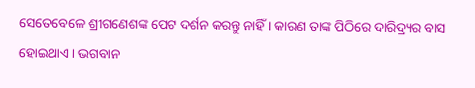ସେତେବେଳେ ଶ୍ରୀଗଣେଶଙ୍କ ପେଟ ଦର୍ଶନ କରନ୍ତୁ ନାହିଁ । କାରଣ ତାଙ୍କ ପିଠିରେ ଦାରିଦ୍ର୍ୟର ବାସ ହୋଇଥାଏ । ଭଗବାନ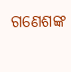ଗଣେଶଙ୍କ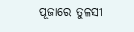ପୂଜାରେ ତୁଳସୀ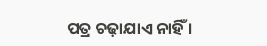ପତ୍ର ଚଢ଼ାଯାଏ ନାହିଁ ।